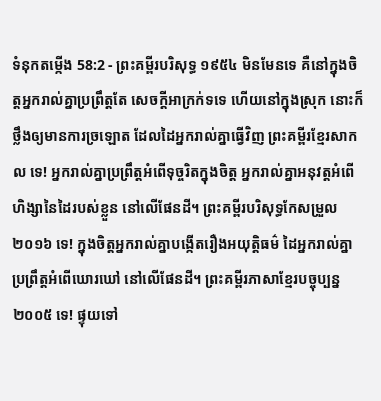ទំនុកតម្កើង 58:2 - ព្រះគម្ពីរបរិសុទ្ធ ១៩៥៤ មិនមែនទេ គឺនៅក្នុងចិត្តអ្នករាល់គ្នាប្រព្រឹត្តតែ សេចក្ដីអាក្រក់ទទេ ហើយនៅក្នុងស្រុក នោះក៏ថ្លឹងឲ្យមានការច្រឡោត ដែលដៃអ្នករាល់គ្នាធ្វើវិញ ព្រះគម្ពីរខ្មែរសាកល ទេ! អ្នករាល់គ្នាប្រព្រឹត្តអំពើទុច្ចរិតក្នុងចិត្ត អ្នករាល់គ្នាអនុវត្តអំពើហិង្សានៃដៃរបស់ខ្លួន នៅលើផែនដី។ ព្រះគម្ពីរបរិសុទ្ធកែសម្រួល ២០១៦ ទេ! ក្នុងចិត្តអ្នករាល់គ្នាបង្កើតរឿងអយុត្តិធម៌ ដៃអ្នករាល់គ្នាប្រព្រឹត្តអំពើឃោរឃៅ នៅលើផែនដី។ ព្រះគម្ពីរភាសាខ្មែរបច្ចុប្បន្ន ២០០៥ ទេ! ផ្ទុយទៅ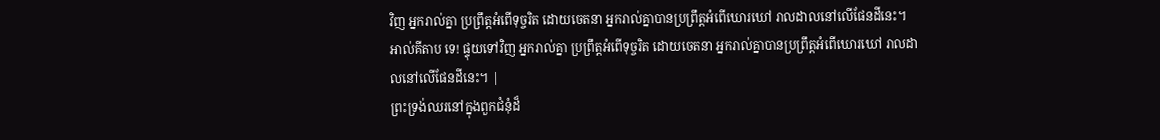វិញ អ្នករាល់គ្នា ប្រព្រឹត្តអំពើទុច្ចរិត ដោយចេតនា អ្នករាល់គ្នាបានប្រព្រឹត្តអំពើឃោរឃៅ រាលដាលនៅលើផែនដីនេះ។ អាល់គីតាប ទេ! ផ្ទុយទៅវិញ អ្នករាល់គ្នា ប្រព្រឹត្តអំពើទុច្ចរិត ដោយចេតនា អ្នករាល់គ្នាបានប្រព្រឹត្តអំពើឃោរឃៅ រាលដាលនៅលើផែនដីនេះ។ |
ព្រះទ្រង់ឈរនៅក្នុងពួកជំនុំដ៏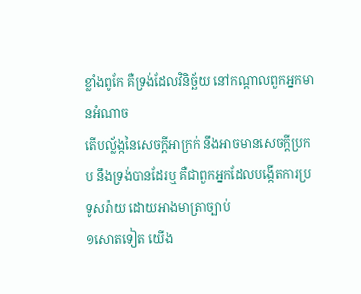ខ្លាំងពូកែ គឺទ្រង់ដែលវិនិច្ឆ័យ នៅកណ្តាលពួកអ្នកមានអំណាច
តើបល្ល័ង្កនៃសេចក្ដីអាក្រក់ នឹងអាចមានសេចក្ដីប្រកប នឹងទ្រង់បានដែរឬ គឺជាពួកអ្នកដែលបង្កើតការប្រទូសរ៉ាយ ដោយអាងមាត្រាច្បាប់
១សោតទៀត យើង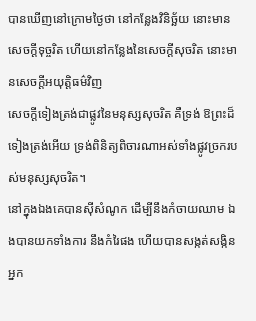បានឃើញនៅក្រោមថ្ងៃថា នៅកន្លែងវិនិច្ឆ័យ នោះមានសេចក្ដីទុច្ចរិត ហើយនៅកន្លែងនៃសេចក្ដីសុចរិត នោះមានសេចក្ដីអយុត្តិធម៌វិញ
សេចក្ដីទៀងត្រង់ជាផ្លូវនៃមនុស្សសុចរិត គឺទ្រង់ ឱព្រះដ៏ទៀងត្រង់អើយ ទ្រង់ពិនិត្យពិចារណាអស់ទាំងផ្លូវច្រករបស់មនុស្សសុចរិត។
នៅក្នុងឯងគេបានស៊ីសំណូក ដើម្បីនឹងកំចាយឈាម ឯងបានយកទាំងការ នឹងកំរៃផង ហើយបានសង្កត់សង្កិនអ្នក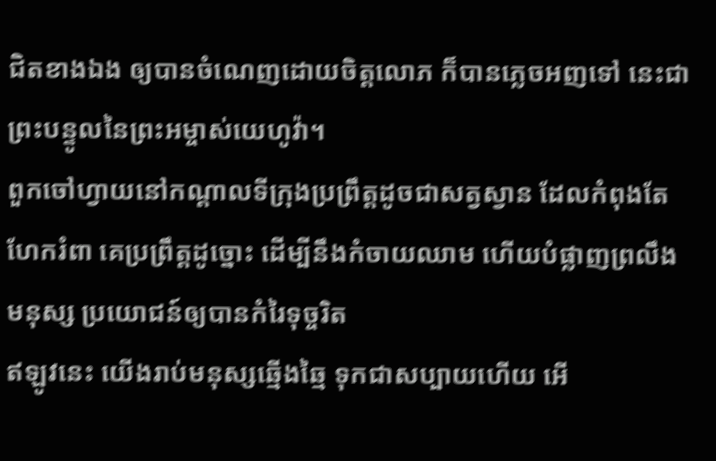ជិតខាងឯង ឲ្យបានចំណេញដោយចិត្តលោភ ក៏បានភ្លេចអញទៅ នេះជាព្រះបន្ទូលនៃព្រះអម្ចាស់យេហូវ៉ា។
ពួកចៅហ្វាយនៅកណ្តាលទីក្រុងប្រព្រឹត្តដូចជាសត្វស្វាន ដែលកំពុងតែហែករំពា គេប្រព្រឹត្តដូច្នោះ ដើម្បីនឹងកំចាយឈាម ហើយបំផ្លាញព្រលឹងមនុស្ស ប្រយោជន៍ឲ្យបានកំរៃទុច្ចរិត
ឥឡូវនេះ យើងរាប់មនុស្សឆ្មើងឆ្មៃ ទុកជាសប្បាយហើយ អើ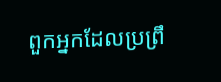ពួកអ្នកដែលប្រព្រឹ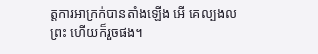ត្តការអាក្រក់បានតាំងឡើង អើ គេល្បងលព្រះ ហើយក៏រួចផង។